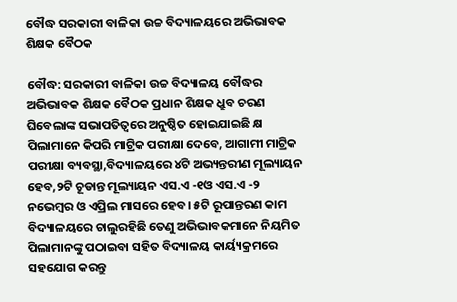ବୌଦ୍ଧ ସରକାରୀ ବାଳିକା ଉଚ୍ଚ ବିଦ୍ୟାଳୟରେ ଅଭିଭାବକ ଶିକ୍ଷକ ବୈଠକ

ବୌଦ୍ଧ: ସରକାରୀ ବାଳିକା ଉଚ୍ଚ ବିଦ୍ୟାଳୟ ବୌଦ୍ଧର ଅଭିଭାବକ ଶିକ୍ଷକ ବୈଠକ ପ୍ରଧାନ ଶିକ୍ଷକ ଧ୍ରୁବ ଚରଣ ଘିବେଲାଙ୍କ ସଭାପତିତ୍ୱରେ ଅନୁଷ୍ଠିତ ହୋଇଯାଇଛି କ୍ଷ ପିଲାମାନେ କିପରି ମାଟ୍ରିକ ପରୀକ୍ଷା ଦେବେ, ଆଗାମୀ ମାଟ୍ରିକ ପରୀକ୍ଷା ବ୍ୟବସ୍ଥା,ବିଦ୍ୟାଳୟରେ ୪ଟି ଅଭ୍ୟନ୍ତରୀଣ ମୂଲ୍ୟାୟନ ହେବ,୨ଟି ଚୂଡାନ୍ତ ମୂଲ୍ୟାୟନ ଏସ.ଏ -୧ଓ ଏସ.ଏ -୨ ନଭେମ୍ବର ଓ ଏପ୍ରିଲ ମାସରେ ହେବ। ୫ଟି ରୂପାନ୍ତରଣ କାମ ବିଦ୍ୟାଳୟରେ ଚାଲୁରହିଛି ତେଣୁ ଅଭିଭାବକମାନେ ନିୟମିତ ପିଲାମାନଙ୍କୁ ପଠାଇବା ସହିତ ବିଦ୍ୟାଳୟ କାର୍ୟ୍ୟକ୍ରମରେ ସହଯୋଗ କରନ୍ତୁ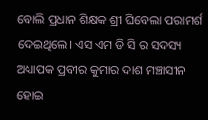ବୋଲି ପ୍ରଧାନ ଶିକ୍ଷକ ଶ୍ରୀ ଘିବେଲା ପରାମର୍ଶ ଦେଇଥିଲେ। ଏସ ଏମ ଡି ସି ର ସଦସ୍ୟ ଅଧ୍ୟାପକ ପ୍ରବୀର କୁମାର ଦାଶ ମଞ୍ଚାସୀନ ହୋଇ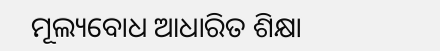ମୂଲ୍ୟବୋଧ ଆଧାରିତ ଶିକ୍ଷା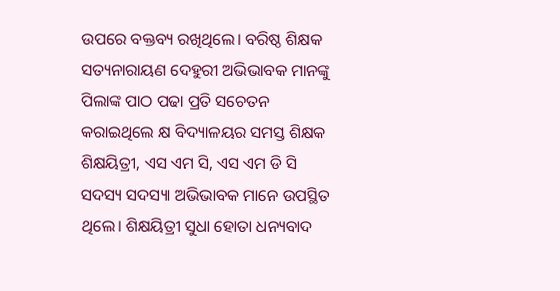ଉପରେ ବକ୍ତବ୍ୟ ରଖିଥିଲେ। ବରିଷ୍ଠ ଶିକ୍ଷକ ସତ୍ୟନାରାୟଣ ଦେହୁରୀ ଅଭିଭାବକ ମାନଙ୍କୁ ପିଲାଙ୍କ ପାଠ ପଢା ପ୍ରତି ସଚେତନ କରାଇଥିଲେ କ୍ଷ ବିଦ୍ୟାଳୟର ସମସ୍ତ ଶିକ୍ଷକ ଶିକ୍ଷୟିତ୍ରୀ, ଏସ ଏମ ସି, ଏସ ଏମ ଡି ସି ସଦସ୍ୟ ସଦସ୍ୟା ଅଭିଭାବକ ମାନେ ଉପସ୍ଥିତ ଥିଲେ। ଶିକ୍ଷୟିତ୍ରୀ ସୁଧା ହୋତା ଧନ୍ୟବାଦ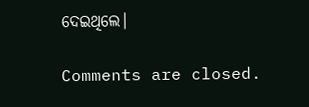ଦେଇଥିଲେ।

Comments are closed.